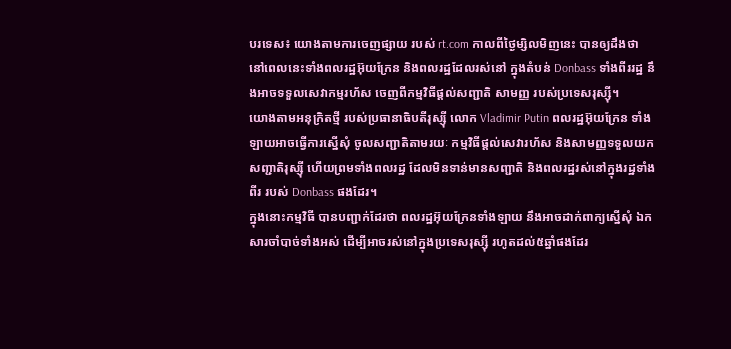បរទេស៖ យោងតាមការចេញផ្សាយ របស់ rt.com កាលពីថ្ងៃម្សិលមិញនេះ បានឲ្យដឹងថា នៅពេលនេះទាំងពលរដ្ឋអ៊ុយក្រែន និងពលរដ្ឋដែលរស់នៅ ក្នុងតំបន់ Donbass ទាំងពីររដ្ឋ នឹងអាចទទួលសេវាកម្មរហ័ស ចេញពីកម្មវិធីផ្តល់សញ្ជាតិ សាមញ្ញ របស់ប្រទេសរុស្ស៊ី។
យោងតាមអនុក្រិតថ្មី របស់ប្រធានាធិបតីរុស្ស៊ី លោក Vladimir Putin ពលរដ្ឋអ៊ុយក្រែន ទាំងឡាយអាចធ្វើការស្នើសុំ ចូលសញ្ជាតិតាមរយៈ កម្មវិធីផ្តល់សេវារហ័ស និងសាមញ្ញទទួលយក សញ្ជាតិរុស្ស៊ី ហើយព្រមទាំងពលរដ្ឋ ដែលមិនទាន់មានសញ្ជាតិ និងពលរដ្ឋរស់នៅក្នុងរដ្ឋទាំងពីរ របស់ Donbass ផងដែរ។
ក្នុងនោះកម្មវិធី បានបញ្ជាក់ដែរថា ពលរដ្ឋអ៊ុយក្រែនទាំងឡាយ នឹងអាចដាក់ពាក្យស្នើសុំ ឯកសារចាំបាច់ទាំងអស់ ដើម្បីអាចរស់នៅក្នុងប្រទេសរុស្ស៊ី រហូតដល់៥ឆ្នាំផងដែរ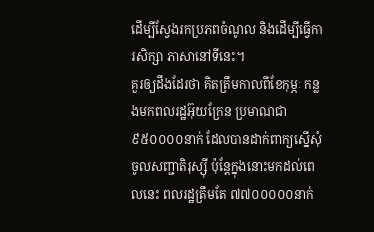ដើម្បីស្វែងរកប្រភពចំណូល និងដើម្បីធ្វើការសិក្សា ភាសានៅទីនេះ។
គួរឲ្យដឹងដែរថា គិតត្រឹមកាលពីខែកុម្ភៈ កន្លងមកពលរដ្ឋអ៊ុយក្រែន ប្រមាណជា៩៥០០០០នាក់ ដែលបានដាក់ពាក្យស្នើសុំ ចូលសញ្ជាតិរុស្ស៊ី ប៉ុន្តែក្នុងនោះមកដល់ពេលនេះ ពលរដ្ឋត្រឹមតែ ៧៧០០០០០នាក់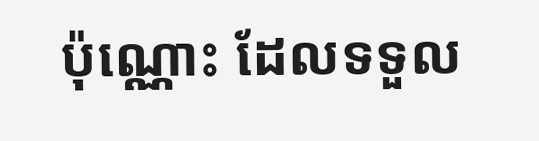ប៉ុណ្ណោះ ដែលទទួល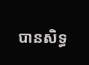បានសិទ្ធ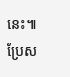នេះ៕
ប្រែស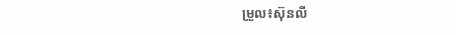ម្រួល៖ស៊ុនលី